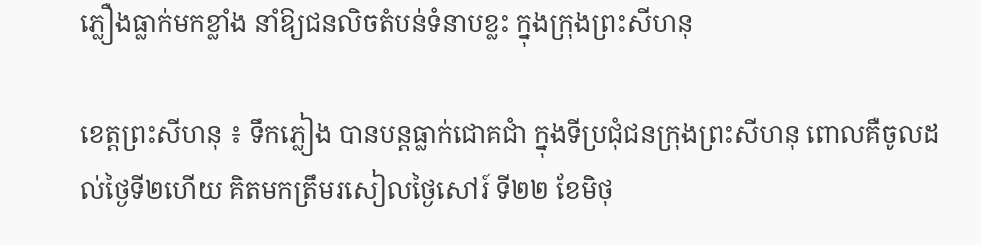ភ្លឿងធ្លាក់មកខ្លាំង នាំឱ្យជនលិចតំបន់ទំនាបខ្លះ ក្នុងក្រុងព្រះសីហនុ

ខេត្តព្រះសីហនុ ៖ ទឹកភ្លៀង បានបន្តធ្លាក់ជោគជាំ ក្នុងទីប្រជុំជនក្រុងព្រះសីហនុ ពោលគឺចូលដល់ថ្ងៃទី២ហើយ គិតមកត្រឹមរសៀលថ្ងៃសៅរ៍ ទី២២ ខែមិថុ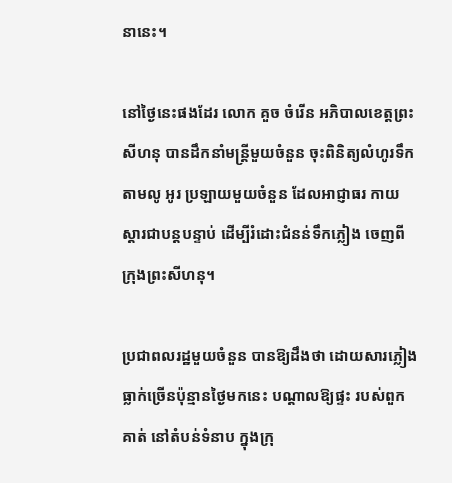នានេះ។

នៅថ្ងៃនេះផងដែរ លោក គួច ចំរើន អភិបាលខេត្តព្រះសីហនុ បានដឹកនាំមន្ត្រីមួយចំនួន ចុះពិនិត្យលំហូរទឹកតាមលូ អូរ ប្រឡាយមួយចំនួន ដែលអាជ្ញាធរ កាយ ស្តារជាបន្តបន្ទាប់ ដើម្បីរំដោះជំនន់ទឹកភ្លៀង ចេញពីក្រុងព្រះសីហនុ។

ប្រជាពលរដ្ឋមួយចំនួន បានឱ្យដឹងថា ដោយសារភ្លៀងធ្លាក់ច្រើនប៉ុន្មានថ្ងៃមកនេះ បណ្តាលឱ្យផ្ទះ របស់ពួកគាត់ នៅតំបន់ទំនាប ក្នុងក្រុ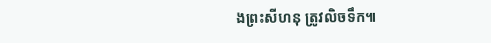ងព្រះសីហនុ ត្រូវលិចទឹក៕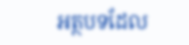អត្ថបទដែល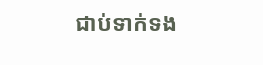ជាប់ទាក់ទង